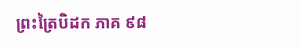ព្រះត្រៃបិដក ភាគ ៩៨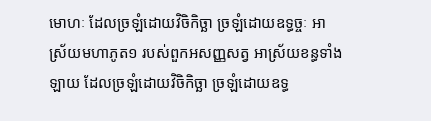មោហៈ ដែលច្រឡំដោយវិចិកិច្ឆា ច្រឡំដោយឧទ្ធច្ចៈ អាស្រ័យមហាភូត១ របស់ពួកអសញ្ញសត្វ អាស្រ័យខន្ធទាំងឡាយ ដែលច្រឡំដោយវិចិកិច្ឆា ច្រឡំដោយឧទ្ធ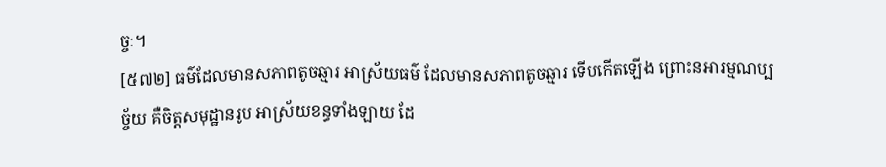ច្ចៈ។
[៥៧២] ធម៌ដែលមានសភាពតូចឆ្មារ អាស្រ័យធម៌ ដែលមានសភាពតូចឆ្មារ ទើបកើតឡើង ព្រោះនអារម្មណប្បច្ច័យ គឺចិត្តសមុដ្ឋានរូប អាស្រ័យខន្ធទាំងឡាយ ដែ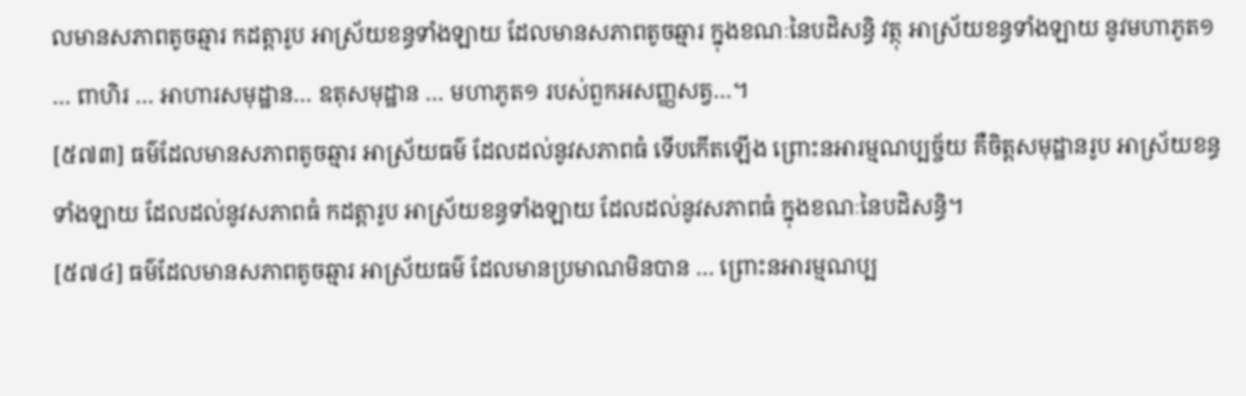លមានសភាពតូចឆ្មារ កដត្តារូប អាស្រ័យខន្ធទាំងឡាយ ដែលមានសភាពតូចឆ្មារ ក្នុងខណៈនៃបដិសន្ធិ វត្ថុ អាស្រ័យខន្ធទាំងឡាយ នូវមហាភូត១ … ពាហិរ … អាហារសមុដ្ឋាន… ឧតុសមុដ្ឋាន … មហាភូត១ របស់ពួកអសញ្ញសត្វ…។
[៥៧៣] ធម៌ដែលមានសភាពតូចឆ្មារ អាស្រ័យធម៌ ដែលដល់នូវសភាពធំ ទើបកើតឡើង ព្រោះនអារម្មណប្បច្ច័យ គឺចិត្តសមុដ្ឋានរូប អាស្រ័យខន្ធទាំងឡាយ ដែលដល់នូវសភាពធំ កដត្តារូប អាស្រ័យខន្ធទាំងឡាយ ដែលដល់នូវសភាពធំ ក្នុងខណៈនៃបដិសន្ធិ។
[៥៧៤] ធម៌ដែលមានសភាពតូចឆ្មារ អាស្រ័យធម៌ ដែលមានប្រមាណមិនបាន … ព្រោះនអារម្មណប្ប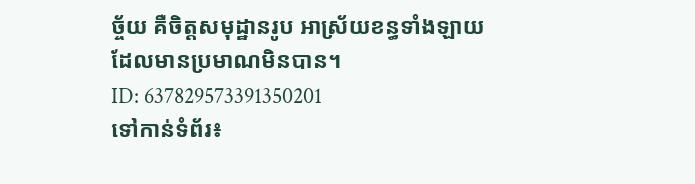ច្ច័យ គឺចិត្តសមុដ្ឋានរូប អាស្រ័យខន្ធទាំងឡាយ ដែលមានប្រមាណមិនបាន។
ID: 637829573391350201
ទៅកាន់ទំព័រ៖